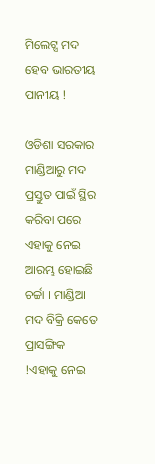ମିଲେଟ୍ସ ମଦ ହେବ ଭାରତୀୟ ପାନୀୟ !

ଓଡିଶା ସରକାର ମାଣ୍ଡିଆରୁ ମଦ ପ୍ରସ୍ତୁତ ପାଇଁ ସ୍ଥିର କରିବା ପରେ ଏହାକୁ ନେଇ ଆରମ୍ଭ ହୋଇଛି ଚର୍ଚ୍ଚା । ମାଣ୍ଡିଆ ମଦ ବିକ୍ରି କେତେ ପ୍ରାସଙ୍ଗିକ !ଏହାକୁ ନେଇ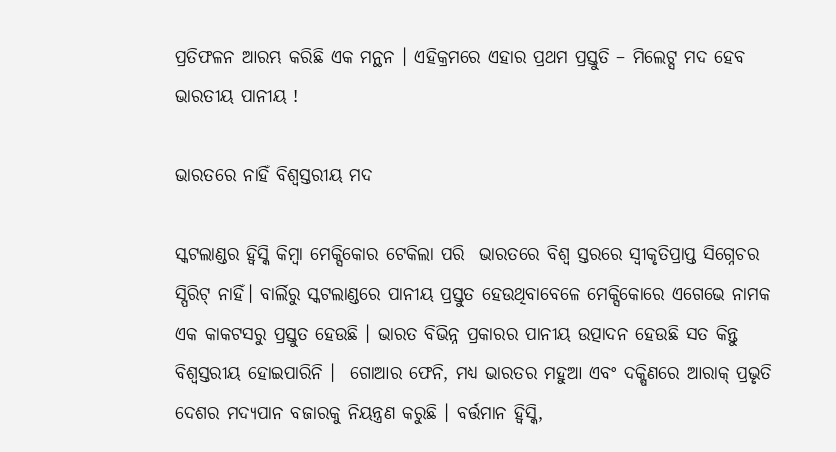ପ୍ରତିଫଳନ ଆରମ୍ଭ କରିଛି ଏକ ମନ୍ଥନ । ଏହିକ୍ରମରେ ଏହାର ପ୍ରଥମ ପ୍ରସ୍ତୁତି – ମିଲେଟ୍ସ ମଦ ହେବ ଭାରତୀୟ ପାନୀୟ !

ଭାରତରେ ନାହିଁ ବିଶ୍ଵସ୍ତରୀୟ ମଦ

ସ୍କଟଲାଣ୍ଡର ହ୍ୱିସ୍କି କିମ୍ବା ମେକ୍ସିକୋର ଟେକିଲା ପରି  ଭାରତରେ ବିଶ୍ୱ ସ୍ତରରେ ସ୍ୱୀକୃତିପ୍ରାପ୍ତ ସିଗ୍ନେଚର ସ୍ପିରିଟ୍ ନାହିଁ। ବାର୍ଲିରୁ ସ୍କଟଲାଣ୍ଡରେ ପାନୀୟ ପ୍ରସ୍ତୁତ ହେଉଥିବାବେଳେ ମେକ୍ସିକୋରେ ଏଗେଭେ ନାମକ ଏକ କାକଟସରୁ ପ୍ରସ୍ତୁତ ହେଉଛି । ଭାରତ ବିଭିନ୍ନ ପ୍ରକାରର ପାନୀୟ ଉତ୍ପାଦନ ହେଉଛି ସତ କିନ୍ତୁ ବିଶ୍ଵସ୍ତରୀୟ ହୋଇପାରିନି ।  ଗୋଆର ଫେନି, ମଧ୍ୟ ଭାରତର ମହୁଆ ଏବଂ ଦକ୍ଷିଣରେ ଆରାକ୍ ପ୍ରଭୃତି  ଦେଶର ମଦ୍ୟପାନ ବଜାରକୁ ନିୟନ୍ତ୍ରଣ କରୁଛି । ବର୍ତ୍ତମାନ ହ୍ୱିସ୍କି,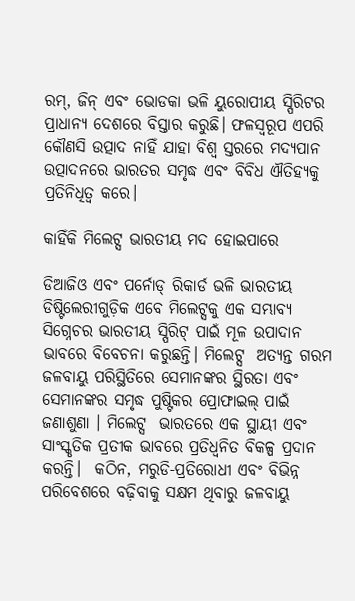ରମ୍, ଜିନ୍ ଏବଂ ଭୋଡକା ଭଳି ୟୁରୋପୀୟ ସ୍ପିରିଟର ପ୍ରାଧାନ୍ୟ ଦେଶରେ ବିସ୍ତାର କରୁଛି। ଫଳସ୍ୱରୂପ ଏପରି କୌଣସି ଉତ୍ପାଦ ନାହିଁ ଯାହା ବିଶ୍ୱ ସ୍ତରରେ ମଦ୍ୟପାନ ଉତ୍ପାଦନରେ ଭାରତର ସମୃଦ୍ଧ ଏବଂ ବିବିଧ ଐତିହ୍ୟକୁ ପ୍ରତିନିଧିତ୍ୱ କରେ।

କାହିଁକି ମିଲେଟ୍ସ ଭାରତୀୟ ମଦ ହୋଇପାରେ

ଡିଆଜିଓ ଏବଂ ପର୍ନୋଡ୍ ରିକାର୍ଡ ଭଳି ଭାରତୀୟ ଡିଷ୍ଟିଲେରୀଗୁଡ଼ିକ ଏବେ ମିଲେଟ୍ସକୁ ଏକ ସମ୍ଭାବ୍ୟ ସିଗ୍ନେଚର ଭାରତୀୟ ସ୍ପିରିଟ୍ ପାଇଁ ମୂଳ ଉପାଦାନ ଭାବରେ ବିବେଚନା କରୁଛନ୍ତି। ମିଲେଟ୍ସ  ଅତ୍ୟନ୍ତ ଗରମ ଜଳବାୟୁ ପରିସ୍ଥିତିରେ ସେମାନଙ୍କର ସ୍ଥିରତା ଏବଂ ସେମାନଙ୍କର ସମୃଦ୍ଧ ପୁଷ୍ଟିକର ପ୍ରୋଫାଇଲ୍ ପାଇଁ ଜଣାଶୁଣା । ମିଲେଟ୍ସ  ଭାରତରେ ଏକ ସ୍ଥାୟୀ ଏବଂ ସାଂସ୍କୃତିକ ପ୍ରତୀକ ଭାବରେ ପ୍ରତିଧ୍ୱନିତ ବିକଳ୍ପ ପ୍ରଦାନ କରନ୍ତି।  କଠିନ, ମରୁଡି-ପ୍ରତିରୋଧୀ ଏବଂ ବିଭିନ୍ନ ପରିବେଶରେ ବଢ଼ିବାକୁ ସକ୍ଷମ ଥିବାରୁ ଜଳବାୟୁ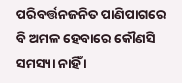ପରିବର୍ତ୍ତନଜନିତ ପାଣିପାଗରେ ବି ଅମଳ ହେବାରେ କୌଣସି ସମସ୍ୟା ନାହିଁ ।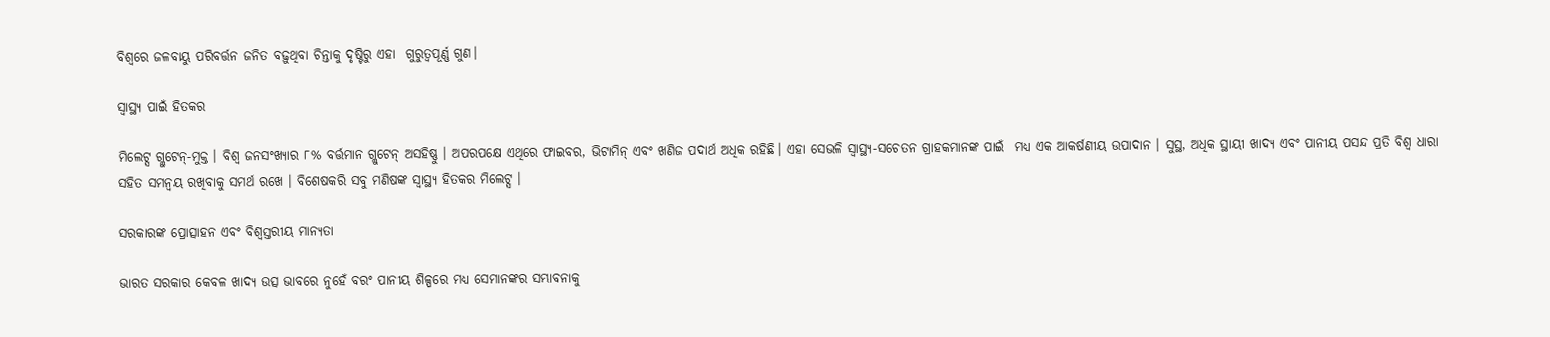ବିଶ୍ଵରେ ଜଳବାୟୁ ପରିବର୍ତ୍ତନ ଜନିତ ବଢ଼ୁଥିବା ଚିନ୍ତାକୁ ଦୃଷ୍ଟିରୁ ଏହା  ଗୁରୁତ୍ୱପୂର୍ଣ୍ଣ ଗୁଣ।

ସ୍ଵାସ୍ଥ୍ୟ ପାଇଁ ହିତକର

ମିଲେଟ୍ସ ଗ୍ଲୁଟେନ୍-ମୁକ୍ତ । ବିଶ୍ୱ ଜନସଂଖ୍ୟାର ୮% ବର୍ତ୍ତମାନ ଗ୍ଲୁଟେନ୍ ଅସହିଷ୍ଣୁ । ଅପରପକ୍ଷେ ଏଥିରେ ଫାଇବର, ଭିଟାମିନ୍ ଏବଂ ଖଣିଜ ପଦାର୍ଥ ଅଧିକ ରହିଛି। ଏହା ସେଭଳି ସ୍ୱାସ୍ଥ୍ୟ-ସଚେତନ ଗ୍ରାହକମାନଙ୍କ ପାଇଁ  ମଧ୍ୟ ଏକ ଆକର୍ଷଣୀୟ ଉପାଦାନ । ସୁସ୍ଥ, ଅଧିକ ସ୍ଥାୟୀ ଖାଦ୍ୟ ଏବଂ ପାନୀୟ ପସନ୍ଦ ପ୍ରତି ବିଶ୍ୱ ଧାରା ସହିତ ସମନ୍ୱୟ ରଖିବାକୁ ସମର୍ଥ ରଖେ । ବିଶେଷକରି ସବୁ ମଣିଷଙ୍କ ସ୍ଵାସ୍ଥ୍ୟ ହିତକର ମିଲେଟ୍ସ ।

ସରକାରଙ୍କ ପ୍ରୋତ୍ସାହନ ଏବଂ ବିଶ୍ୱସ୍ତରୀୟ ମାନ୍ୟତା

ଭାରତ ସରକାର କେବଳ ଖାଦ୍ୟ ଉତ୍ସ ଭାବରେ ନୁହେଁ ବରଂ ପାନୀୟ ଶିଳ୍ପରେ ମଧ୍ୟ ସେମାନଙ୍କର ସମ୍ଭାବନାକୁ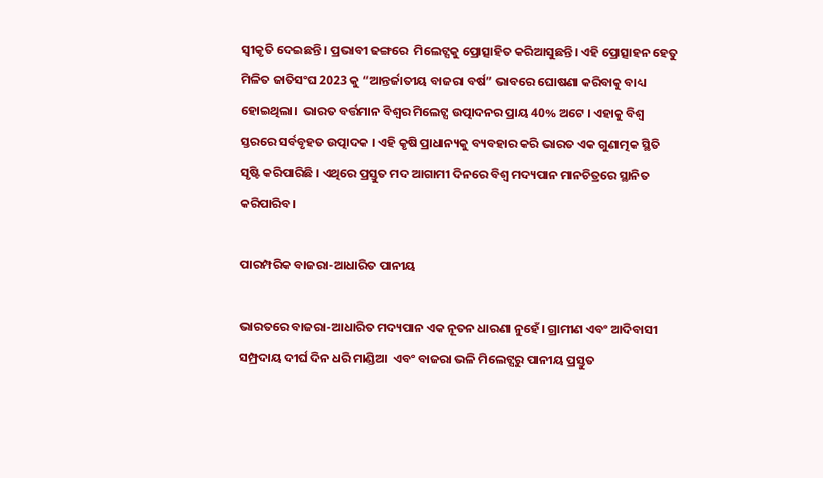ସ୍ୱୀକୃତି ଦେଇଛନ୍ତି । ପ୍ରଭାବୀ ଢଙ୍ଗରେ  ମିଲେଟ୍ସକୁ ପ୍ରୋତ୍ସାହିତ କରିଆସୁଛନ୍ତି। ଏହି ପ୍ରୋତ୍ସାହନ ହେତୁ ମିଳିତ ଜାତିସଂଘ 2023 କୁ “ଆନ୍ତର୍ଜାତୀୟ ବାଜରା ବର୍ଷ” ଭାବରେ ଘୋଷଣା କରିବାକୁ ବାଧ୍ୟ ହୋଇଥିଲା।  ଭାରତ ବର୍ତ୍ତମାନ ବିଶ୍ୱର ମିଲେଟ୍ସ ଉତ୍ପାଦନର ପ୍ରାୟ 40% ଅଟେ । ଏହାକୁ ବିଶ୍ୱ ସ୍ତରରେ ସର୍ବବୃହତ ଉତ୍ପାଦକ । ଏହି କୃଷି ପ୍ରାଧାନ୍ୟକୁ ବ୍ୟବହାର କରି ଭାରତ ଏକ ଗୁଣାତ୍ମକ ସ୍ଥିତି ସୃଷ୍ଟି କରିପାରିଛି । ଏଥିରେ ପ୍ରସ୍ତୁତ ମଦ ଆଗାମୀ ଦିନରେ ବିଶ୍ୱ ମଦ୍ୟପାନ ମାନଚିତ୍ରରେ ସ୍ଥାନିତ କରିପାରିବ।

ପାରମ୍ପରିକ ବାଜରା-ଆଧାରିତ ପାନୀୟ

ଭାରତରେ ବାଜରା-ଆଧାରିତ ମଦ୍ୟପାନ ଏକ ନୂତନ ଧାରଣା ନୁହେଁ। ଗ୍ରାମୀଣ ଏବଂ ଆଦିବାସୀ ସମ୍ପ୍ରଦାୟ ଦୀର୍ଘ ଦିନ ଧରି ମାଣ୍ଡିଆ  ଏବଂ ବାଜରା ଭଳି ମିଲେଟ୍ସରୁ ପାନୀୟ ପ୍ରସ୍ତୁତ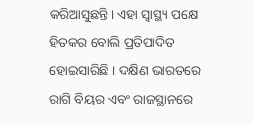କରିଆସୁଛନ୍ତି। ଏହା ସ୍ଵାସ୍ଥ୍ୟ ପକ୍ଷେ ହିତକର ବୋଲି ପ୍ରତିପାଦିତ ହୋଇସାରିଛି । ଦକ୍ଷିଣ ଭାରତରେ ରାଗି ବିୟର ଏବଂ ରାଜସ୍ଥାନରେ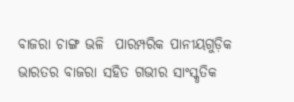ବାଜରା ଚାଙ୍ଗ ଭଳି  ପାରମ୍ପରିକ ପାନୀୟଗୁଡ଼ିକ ଭାରତର ବାଜରା ସହିତ ଗଭୀର ସାଂସ୍କୃତିକ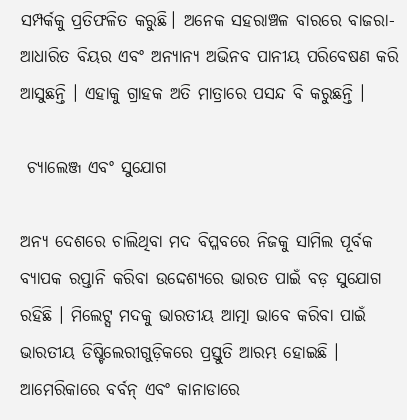ସମ୍ପର୍କକୁ ପ୍ରତିଫଳିତ କରୁଛି। ଅନେକ ସହରାଞ୍ଚଳ ବାରରେ ବାଜରା-ଆଧାରିତ ବିୟର ଏବଂ ଅନ୍ୟାନ୍ୟ ଅଭିନବ ପାନୀୟ ପରିବେଷଣ କରି ଆସୁଛନ୍ତି । ଏହାକୁ ଗ୍ରାହକ ଅତି ମାତ୍ରାରେ ପସନ୍ଦ ବି କରୁଛନ୍ତି ।

 ଚ୍ୟାଲେଞ୍ଜ ଏବଂ ସୁଯୋଗ

ଅନ୍ୟ ଦେଶରେ ଚାଲିଥିବା ମଦ ବିପ୍ଳବରେ ନିଜକୁ ସାମିଲ ପୂର୍ବକ ବ୍ୟାପକ ରପ୍ତାନି କରିବା ଉଦ୍ଦେଶ୍ୟରେ ଭାରତ ପାଇଁ ବଡ଼ ସୁଯୋଗ ରହିଛି । ମିଲେଟ୍ସ ମଦକୁ ଭାରତୀୟ ଆତ୍ମା ଭାବେ କରିବା ପାଇଁ ଭାରତୀୟ ଡିଷ୍ଟିଲେରୀଗୁଡ଼ିକରେ ପ୍ରସ୍ତୁତି ଆରମ୍ଭ ହୋଇଛି । ଆମେରିକାରେ ବର୍ବନ୍ ଏବଂ କାନାଡାରେ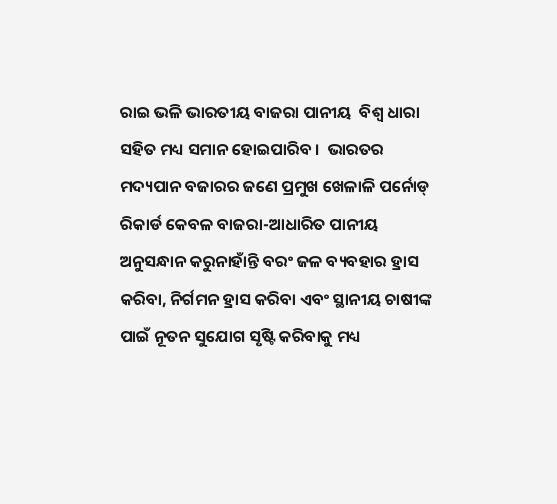ରାଇ ଭଳି ଭାରତୀୟ ବାଜରା ପାନୀୟ  ବିଶ୍ୱ ଧାରା ସହିତ ମଧ୍ୟ ସମାନ ହୋଇପାରିବ ।  ଭାରତର ମଦ୍ୟପାନ ବଜାରର ଜଣେ ପ୍ରମୁଖ ଖେଳାଳି ପର୍ନୋଡ୍ ରିକାର୍ଡ କେବଳ ବାଜରା-ଆଧାରିତ ପାନୀୟ ଅନୁସନ୍ଧାନ କରୁନାହାଁନ୍ତି ବରଂ ଜଳ ବ୍ୟବହାର ହ୍ରାସ କରିବା, ନିର୍ଗମନ ହ୍ରାସ କରିବା ଏବଂ ସ୍ଥାନୀୟ ଚାଷୀଙ୍କ ପାଇଁ ନୂତନ ସୁଯୋଗ ସୃଷ୍ଟି କରିବାକୁ ମଧ୍ୟ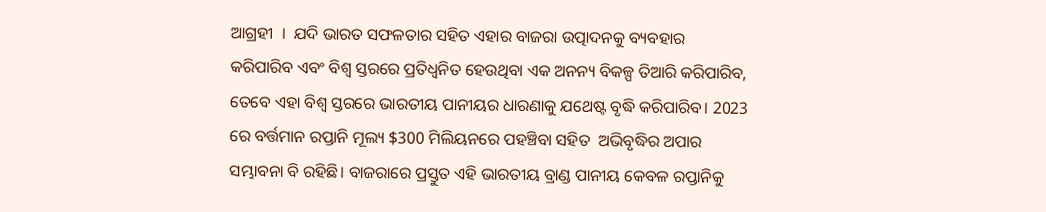ଆଗ୍ରହୀ  ।  ଯଦି ଭାରତ ସଫଳତାର ସହିତ ଏହାର ବାଜରା ଉତ୍ପାଦନକୁ ବ୍ୟବହାର କରିପାରିବ ଏବଂ ବିଶ୍ୱ ସ୍ତରରେ ପ୍ରତିଧ୍ୱନିତ ହେଉଥିବା ଏକ ଅନନ୍ୟ ବିକଳ୍ପ ତିଆରି କରିପାରିବ, ତେବେ ଏହା ବିଶ୍ୱ ସ୍ତରରେ ଭାରତୀୟ ପାନୀୟର ଧାରଣାକୁ ଯଥେଷ୍ଟ ବୃଦ୍ଧି କରିପାରିବ। 2023 ରେ ବର୍ତ୍ତମାନ ରପ୍ତାନି ମୂଲ୍ୟ $300 ମିଲିୟନରେ ପହଞ୍ଚିବା ସହିତ  ଅଭିବୃଦ୍ଧିର ଅପାର ସମ୍ଭାବନା ବି ରହିଛି। ବାଜରାରେ ପ୍ରସ୍ତୁତ ଏହି ଭାରତୀୟ ବ୍ରାଣ୍ଡ ପାନୀୟ କେବଳ ରପ୍ତାନିକୁ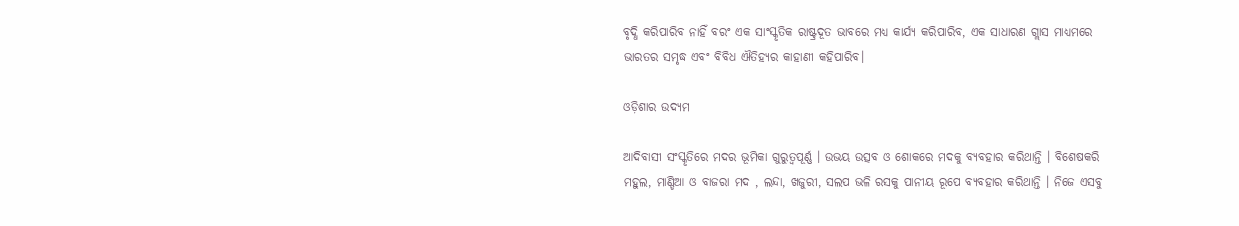ବୃଦ୍ଧି କରିପାରିବ ନାହିଁ ବରଂ ଏକ ସାଂସ୍କୃତିକ ରାଷ୍ଟ୍ରଦୂତ ଭାବରେ ମଧ୍ୟ କାର୍ଯ୍ୟ କରିପାରିବ, ଏକ ସାଧାରଣ ଗ୍ଲାସ ମାଧ୍ୟମରେ ଭାରତର ସମୃଦ୍ଧ ଏବଂ ବିବିଧ ଐତିହ୍ୟର କାହାଣୀ କହିପାରିବ।

ଓଡ଼ିଶାର ଉଦ୍ୟମ

ଆଦିବାସୀ ସଂସ୍କୃତିରେ ମଦର ଭୂମିକା ଗୁରୁତ୍ୱପୂର୍ଣ୍ଣ । ଉଭୟ ଉତ୍ସବ ଓ ଶୋକରେ ମଦକୁ ବ୍ୟବହାର କରିଥାନ୍ତି । ବିଶେଷକରି ମହୁଲ, ମାଣ୍ଡିଆ ଓ ବାଜରା ମଦ , ଲନ୍ଦା, ଖଜୁରୀ, ସଲପ ଭଳି ରସକୁ ପାନୀୟ ରୂପେ ବ୍ୟବହାର କରିଥାନ୍ତି । ନିଜେ ଏସବୁ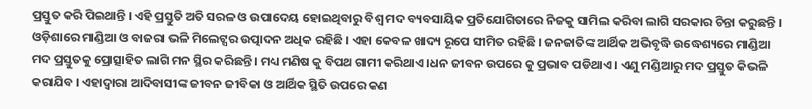ପ୍ରସ୍ତୁତ କରି ପିଇଥାନ୍ତି । ଏହି ପ୍ରସ୍ତୁତି ଅତି ସରଳ ଓ ଉପାଦେୟ ହୋଇଥିବାରୁ ବିଶ୍ଵ ମଦ ବ୍ୟବସାୟିକ ପ୍ରତିଯୋଗିତାରେ ନିଜକୁ ସାମିଲ କରିବା ଲାଗି ସରକାର ଚିନ୍ତା କରୁଛନ୍ତି । ଓଡ଼ିଶାରେ ମାଣ୍ଡିଆ ଓ ବାଜରା ଭଳି ମିଲେଟ୍ସର ଉତ୍ପାଦନ ଅଧିକ ରହିଛି । ଏହା କେବଳ ଖାଦ୍ୟ ରୂପେ ସୀମିତ ରହିଛି । ଜନଜାତିଙ୍କ ଆର୍ଥିକ ଅଭିବୃଦ୍ଧି ଉଦ୍ଧେଶ୍ୟରେ ମାଣ୍ଡିଆ ମଦ ପ୍ରସ୍ତୁତକୁ ପ୍ରୋତ୍ସାହିତ ଲାଗି ମନ ସ୍ଥିର କରିଛନ୍ତି । ମଧ୍ୟ ମଣିଷ କୁ ବିପଥ ଗାମୀ କରିଥାଏ ।ଧନ ଜୀବନ ଉପରେ କୁ ପ୍ରଭାବ ପଡିଥାଏ । ଏଣୁ ମଣ୍ଡିଆରୁ ମଦ ପ୍ରସ୍ତୁତ କିଭଳି କରାଯିବ । ଏହାଦ୍ବାରା ଆଦିବାସୀଙ୍କ ଜୀବନ ଜୀବିକା ଓ ଆର୍ଥିକ ସ୍ଥିତି ଉପରେ କଣ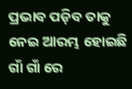ପ୍ରଭାବ ପଡ଼ିବ ତାକୁ ନେଇ ଆରମ୍ଭ ହୋଇଛି ଗାଁ ଗାଁ ରେ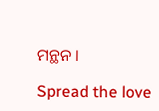ମନ୍ଥନ ।

Spread the love